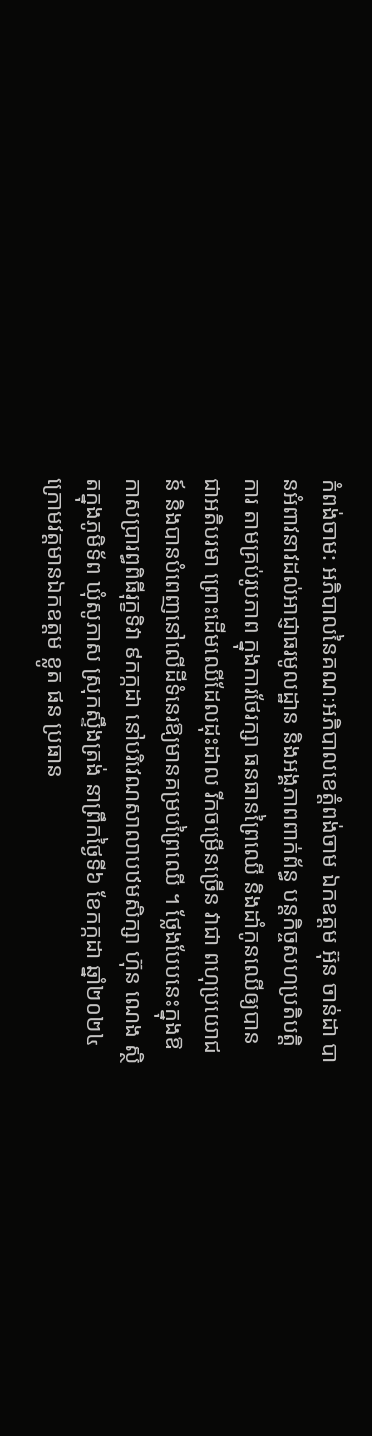កំពង់ចាម: អភិបាលនៃគណៈអភិបាលខេត្តំពង់ចាម ឯកឧត្តម អ៊ុន ចាន់ដា បានអំពាវនាវដល់អាជ្ញាធរមូលដ្ឋាន និងអង្គភាពពាក់ព័ន្ធ បន្តកិច្ចសហប្រតិបត្តិការ តាមគ្រប់រូបភាព ក្នុងការថែរក្សា ធនធានព្រៃឈើ និងដាំកូនឈើឲ្យបានជាអតិបរមា ព្រោះដើមឈើដែលដុះដាល រីកចម្រើនច្រើន វាជា ពហុប្រយោជន៍ និងបានបំពេញនៅលើដីទំនេរឱ្យមានគម្របព្រៃឈើ ។ ថ្លែងបែបនេះក្នុងឱកាសប្រារព្ធពិធីរុក្ខទិវា ៩កក្កដា នៅបរិវេណសាលាបឋមសិក្សា ហ៊ុន ណេង ស្ថិតក្នុងភូមិទ័ព ឃុំសូភាស ស្រុកស្ទឹងត្រង់ នាព្រឹកថ្ងៃទី៦ ខែកក្កដា ឆ្នាំ២០២៤ ក្រោមវត្តមានឯកឧត្តម ខ្លូត ផន ប្រធាន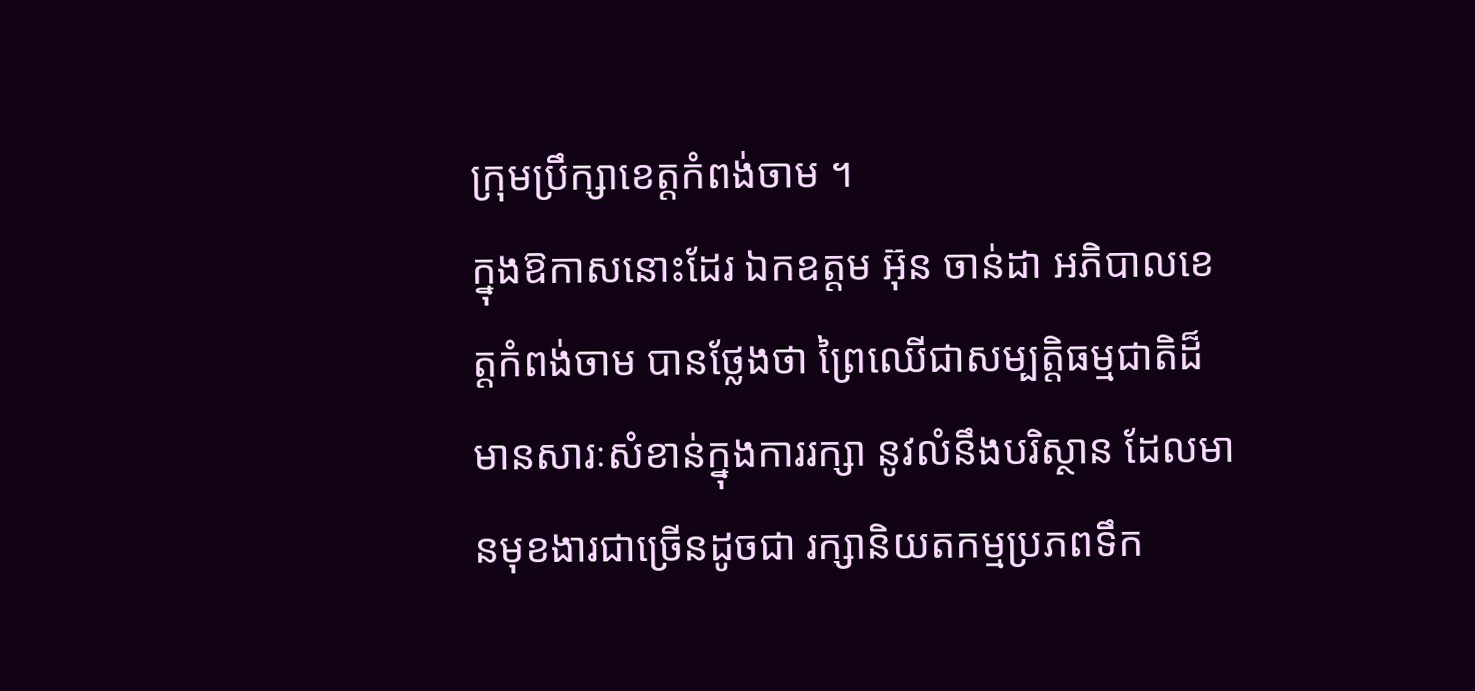ក្រុមប្រឹក្សាខេត្តកំពង់ចាម ។
ក្នុងឱកាសនោះដែរ ឯកឧត្ដម អ៊ុន ចាន់ដា អភិបាលខេត្តកំពង់ចាម បានថ្លែងថា ព្រៃឈើជាសម្បត្តិធម្មជាតិដ៏មានសារៈសំខាន់ក្នុងការរក្សា នូវលំនឹងបរិស្ថាន ដែលមានមុខងារជាច្រើនដូចជា រក្សានិយតកម្មប្រភពទឹក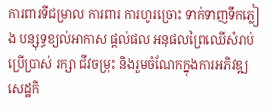ការពារទីជម្រាល ការពារ ការហូរច្រោះ ទាក់ទាញទឹកភ្លៀង បន្សុទ្ធខ្យល់អាកាស ផ្តល់ផល អនុផលព្រៃឈើសំរាប់ប្រើប្រាស់ រក្សា ជីវចម្រុះ និងរួមចំណែកក្នុងការអភិវឌ្ឍសេដ្ឋកិ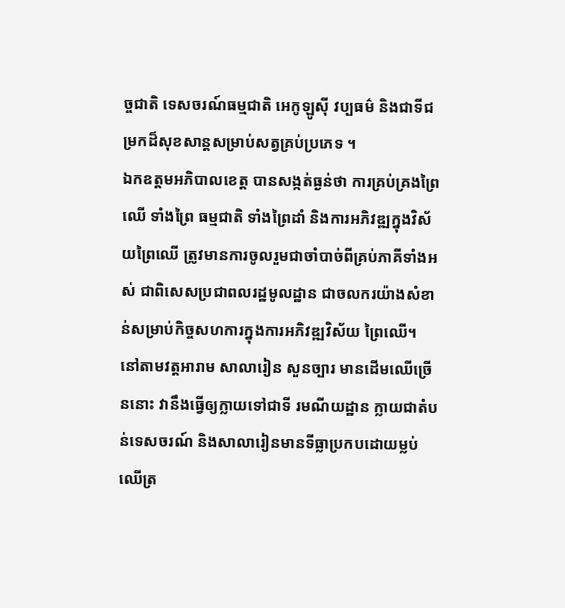ច្ចជាតិ ទេសចរណ៍ធម្មជាតិ អេកូឡូស៊ី វប្បធម៌ និងជាទីជម្រកដ៏សុខសាន្តសម្រាប់សត្វគ្រប់ប្រភេទ ។
ឯកឧត្ដមអភិបាលខេត្ត បានសង្កត់ធ្ងន់ថា ការគ្រប់គ្រងព្រៃឈើ ទាំងព្រៃ ធម្មជាតិ ទាំងព្រៃដាំ និងការអភិវឌ្ឍក្នុងវិស័យព្រៃឈើ ត្រូវមានការចូលរួមជាចាំបាច់ពីគ្រប់ភាគីទាំងអស់ ជាពិសេសប្រជាពលរដ្ឋមូលដ្ឋាន ជាចលករយ៉ាងសំខាន់សម្រាប់កិច្ចសហការក្នុងការអភិវឌ្ឍវិស័យ ព្រៃឈើ។ នៅតាមវត្តអារាម សាលារៀន សួនច្បារ មានដើមឈើច្រើននោះ វានឹងធ្វើឲ្យក្លាយទៅជាទី រមណីយដ្ឋាន ក្លាយជាតំបន់ទេសចរណ៍ និងសាលារៀនមានទីធ្លាប្រកបដោយម្លប់ឈើត្រ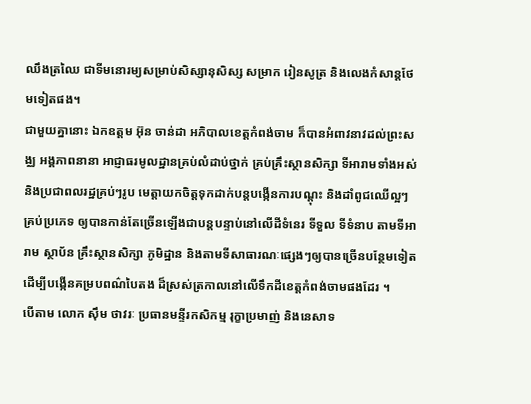ឈឹងត្រឈៃ ជាទីមនោរម្យសម្រាប់សិស្សានុសិស្ស សម្រាក រៀនសូត្រ និងលេងកំសាន្តថែមទៀតផង។
ជាមួយគ្នានោះ ឯកឧត្ដម អ៊ុន ចាន់ដា អភិបាលខេត្តកំពង់ចាម ក៏បានអំពាវនាវដល់ព្រះសង្ឈ អង្គភាពនានា អាជ្ញាធរមូលដ្ឋានគ្រប់លំដាប់ថ្នាក់ គ្រប់គ្រឹះស្ថានសិក្សា ទីអារាមទាំងអស់ និងប្រជាពលរដ្ឋគ្រប់ៗរូប មេត្តាយកចិត្តទុកដាក់បន្តបង្កើនការបណ្តុះ និងដាំពូជឈើល្អៗគ្រប់ប្រភេទ ឲ្យបានកាន់តែច្រើនឡើងជាបន្តបន្ទាប់នៅលើដីទំនេរ ទីទួល ទីទំនាប តាមទីអារាម ស្ថាប័ន គ្រឹះស្ថានសិក្សា ភូមិដ្ឋាន និងតាមទីសាធារណៈផ្សេងៗឲ្យបានច្រើនបន្ថែមទៀត ដើម្បីបង្កើនគម្របពណ៌បៃតង ដ៏ស្រស់ត្រកាលនៅលើទឹកដីខេត្តកំពង់ចាមផងដែរ ។
បើតាម លោក ស៊ឹម ថាវរៈ ប្រធានមន្ទីរកសិកម្ម រុក្ខាប្រមាញ់ និងនេសាទ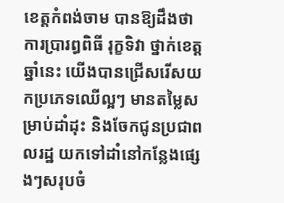ខេត្តកំពង់ចាម បានឱ្យដឹងថា ការប្រារព្ធពិធី រុក្ខទិវា ថ្នាក់ខេត្តឆ្នាំនេះ យេីងបានជ្រើសរើសយកប្រភេទឈើល្អៗ មានតម្លៃសម្រាប់ដាំដុះ និងចែកជូនប្រជាពលរដ្ឋ យកទៅដាំនៅកន្លែងផ្សេងៗសរុបចំ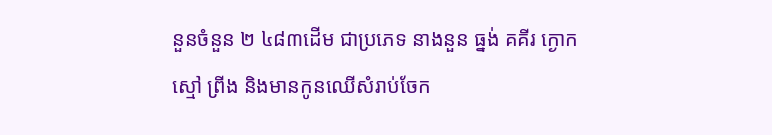នួនចំនួន ២ ៤៨៣ដើម ជាប្រភេទ នាងនួន ធ្នង់ គគីរ ក្ងោក ស្មៅ ព្រីង និងមានកូនឈើសំរាប់ចែក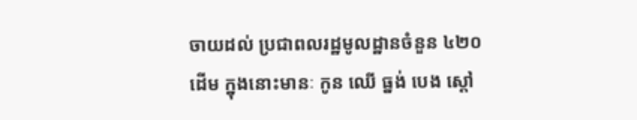ចាយដល់ ប្រជាពលរដ្ឋមូលដ្ឋានចំនួន ៤២០ដើម ក្នុងនោះមានៈ កូន ឈើ ធ្នង់ បេង ស្តៅ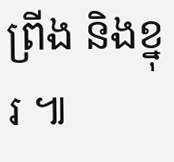ព្រីង និងខ្នុរ ៕